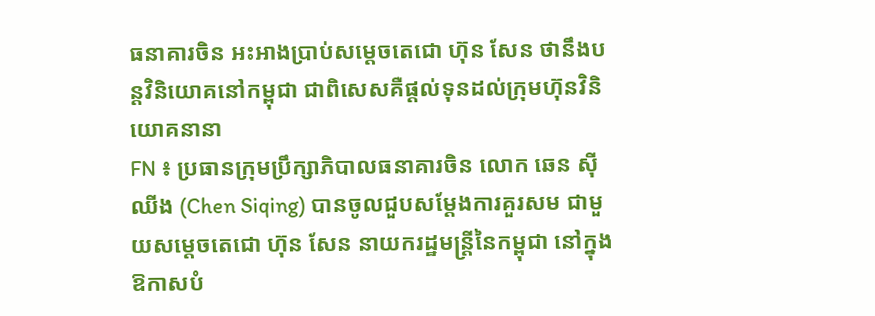ធនាគារចិន អះអាងប្រាប់សម្តេចតេជោ ហ៊ុន សែន ថានឹងបន្តវិនិយោគនៅកម្ពុជា ជាពិសេសគឺផ្តល់ទុនដល់ក្រុមហ៊ុនវិនិយោគនានា
FN ៖ ប្រធានក្រុមប្រឹក្សាភិបាលធនាគារចិន លោក ឆេន ស៊ីឈីង (Chen Siqing) បានចូលជួបសម្តែងការគួរសម ជាមួយសម្តេចតេជោ ហ៊ុន សែន នាយករដ្ឋមន្រ្តីនៃកម្ពុជា នៅក្នុងឱកាសបំ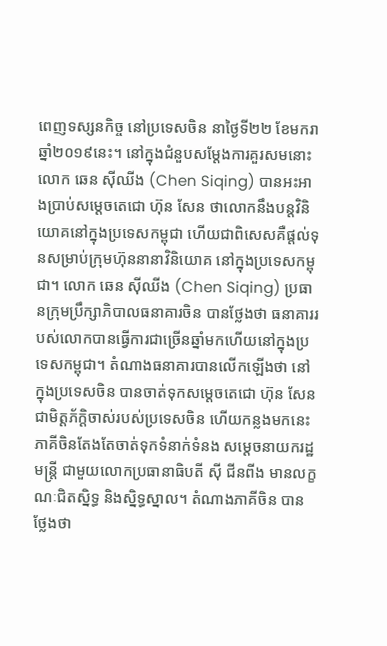ពេញទស្សនកិច្ច នៅប្រទេសចិន នាថ្ងៃទី២២ ខែមករា ឆ្នាំ២០១៩នេះ។ នៅក្នុងជំនួបសម្តែងការគួរសមនោះ លោក ឆេន ស៊ីឈីង (Chen Siqing) បានអះអាងប្រាប់សម្តេចតេជោ ហ៊ុន សែន ថាលោកនឹងបន្តវិនិយោគនៅក្នុងប្រទេសកម្ពុជា ហើយជាពិសេសគឺផ្តល់ទុនសម្រាប់ក្រុមហ៊ុននានាវិនិយោគ នៅក្នុងប្រទេសកម្ពុជា។ លោក ឆេន ស៊ីឈីង (Chen Siqing) ប្រធានក្រុមប្រឹក្សាភិបាលធនាគារចិន បានថ្លែងថា ធនាគាររបស់លោកបានធ្វើការជាច្រើនឆ្នាំមកហើយនៅក្នុងប្រទេសកម្ពុជា។ តំណាងធនាគារបានលើកឡើងថា នៅក្នុងប្រទេសចិន បានចាត់ទុកសម្តេចតេជោ ហ៊ុន សែន ជាមិត្តភ័ក្តិចាស់របស់ប្រទេសចិន ហើយកន្លងមកនេះភាគីចិនតែងតែចាត់ទុកទំនាក់ទំនង សម្តេចនាយករដ្ឋមន្ត្រី ជាមួយលោកប្រធានាធិបតី ស៊ី ជីនពីង មានលក្ខណៈជិតស្និទ្ធ និងស្និទ្ធស្នាល។ តំណាងភាគីចិន បានថ្លែងថា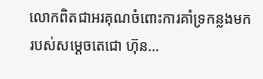លោកពិតជាអរគុណចំពោះការគាំទ្រកន្លងមករបស់សម្តេចតេជោ ហ៊ុន…